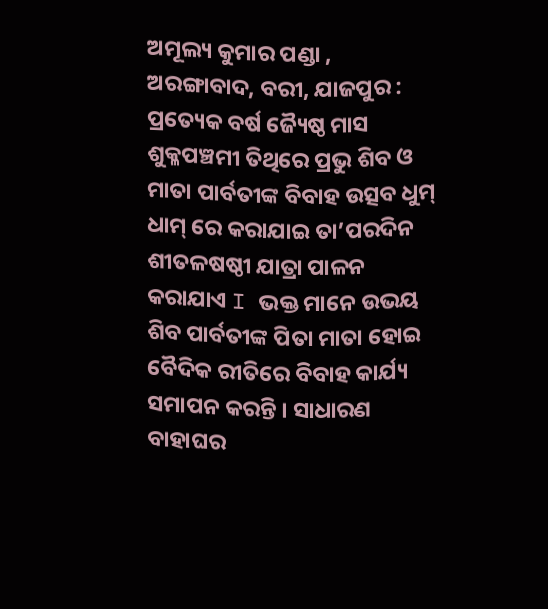ଅମୂଲ୍ୟ କୁମାର ପଣ୍ଡା , ଅରଙ୍ଗାବାଦ, ବରୀ, ଯାଜପୁର : ପ୍ରତ୍ୟେକ ବର୍ଷ ଜ୍ୟୈଷ୍ଠ ମାସ ଶୁକ୍ଳପଞ୍ଚମୀ ତିଥିରେ ପ୍ରଭୁ ଶିବ ଓ ମାତା ପାର୍ବତୀଙ୍କ ବିବାହ ଉତ୍ସବ ଧୁମ୍ ଧାମ୍ ରେ କରାଯାଇ ତା’ପରଦିନ ଶୀତଳଷଷ୍ଠୀ ଯାତ୍ରା ପାଳନ କରାଯାଏ I ଭକ୍ତ ମାନେ ଉଭୟ ଶିବ ପାର୍ବତୀଙ୍କ ପିତା ମାତା ହୋଇ ବୈଦିକ ରୀତିରେ ବିବାହ କାର୍ଯ୍ୟ ସମାପନ କରନ୍ତି । ସାଧାରଣ ବାହାଘର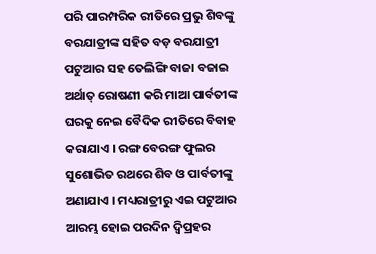ପରି ପାରମ୍ପରିକ ରୀତିରେ ପ୍ରଭୁ ଶିବଙ୍କୁ ବରଯାତ୍ରୀଙ୍କ ସହିତ ବଡ଼ ବରଯାତ୍ରୀ ପଟୁଆର ସହ ତେଲିଙ୍ଗି ବାଜା ବଜାଇ ଅର୍ଥାତ୍ ରୋଷଣୀ କରି ମାଆ ପାର୍ବତୀଙ୍କ ଘରକୁ ନେଇ ବୈଦିକ ରୀତିରେ ବିବାହ କରାଯାଏ । ରଙ୍ଗ ବେରଙ୍ଗ ଫୁଲର ସୁଶୋଭିତ ରଥରେ ଶିବ ଓ ପାର୍ବତୀଙ୍କୁ ଅଣାଯାଏ । ମଧ୍ୟରାତ୍ରୀରୁ ଏଇ ପଟୁଆର ଆରମ୍ଭ ହୋଇ ପରଦିନ ଦ୍ୱିପ୍ରହର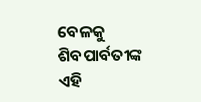ବେଳକୁ ଶିବପାର୍ବତୀଙ୍କ ଏହି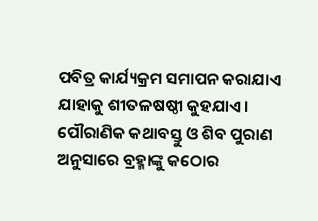ପବିତ୍ର କାର୍ଯ୍ୟକ୍ରମ ସମାପନ କରାଯାଏ ଯାହାକୁ ଶୀତଳଷଷ୍ଠୀ କୁହଯାଏ।
ପୌରାଣିକ କଥାବସ୍ତୁ ଓ ଶିବ ପୁରାଣ ଅନୁସାରେ ବ୍ରହ୍ମାଙ୍କୁ କଠୋର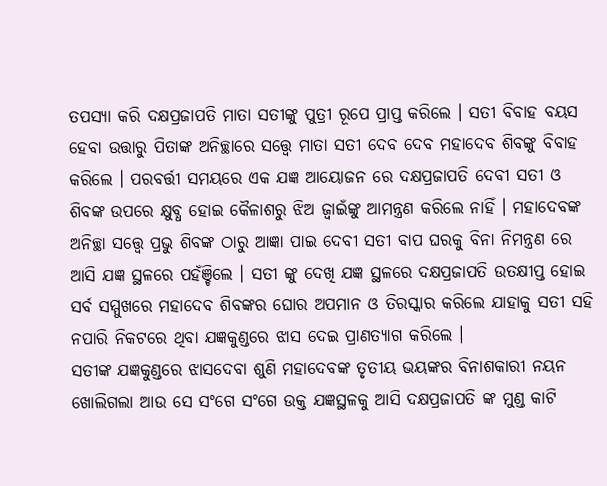ତପସ୍ୟା କରି ଦକ୍ଷପ୍ରଜାପତି ମାତା ସତୀଙ୍କୁ ପୁତ୍ରୀ ରୂପେ ପ୍ରାପ୍ତ କରିଲେ । ସତୀ ବିବାହ ବୟସ ହେବା ଉତ୍ତାରୁ ପିତାଙ୍କ ଅନିଚ୍ଛାରେ ସତ୍ତ୍ୱେ ମାତା ସତୀ ଦେବ ଦେବ ମହାଦେବ ଶିବଙ୍କୁ ବିବାହ କରିଲେ । ପରବର୍ତ୍ତୀ ସମୟରେ ଏକ ଯଜ୍ଞ ଆୟୋଜନ ରେ ଦକ୍ଷପ୍ରଜାପତି ଦେବୀ ସତୀ ଓ ଶିବଙ୍କ ଉପରେ କ୍ଷୁବ୍ଧ ହୋଇ କୈଳାଶରୁ ଝିଅ ଜ୍ୱାଇଁଙ୍କୁ ଆମନ୍ତ୍ରଣ କରିଲେ ନାହିଁ । ମହାଦେବଙ୍କ ଅନିଚ୍ଛା ସତ୍ତ୍ୱେ ପ୍ରଭୁ ଶିବଙ୍କ ଠାରୁ ଆଜ୍ଞା ପାଇ ଦେବୀ ସତୀ ବାପ ଘରକୁ ବିନା ନିମନ୍ତ୍ରଣ ରେ ଆସି ଯଜ୍ଞ ସ୍ଥଳରେ ପହଁଞ୍ଚିଲେ । ସତୀ ଙ୍କୁ ଦେଖି ଯଜ୍ଞ ସ୍ଥଳରେ ଦକ୍ଷପ୍ରଜାପତି ଉତକ୍ଷୀପ୍ତ ହୋଇ ସର୍ବ ସମ୍ମୁଖରେ ମହାଦେବ ଶିବଙ୍କର ଘୋର ଅପମାନ ଓ ତିରସ୍କାର କରିଲେ ଯାହାକୁ ସତୀ ସହି ନପାରି ନିକଟରେ ଥିବା ଯଜ୍ଞକୁଣ୍ଡରେ ଝାସ ଦେଇ ପ୍ରାଣତ୍ୟାଗ କରିଲେ ।
ସତୀଙ୍କ ଯଜ୍ଞକୁଣ୍ଡରେ ଝାସଦେବା ଶୁଣି ମହାଦେବଙ୍କ ତୃତୀୟ ଭୟଙ୍କର ବିନାଶକାରୀ ନୟନ ଖୋଲିଗଲା ଆଉ ସେ ସଂଗେ ସଂଗେ ଉକ୍ତ ଯଜ୍ଞସ୍ଥଳକୁ ଆସି ଦକ୍ଷପ୍ରଜାପତି ଙ୍କ ମୁଣ୍ଡ କାଟି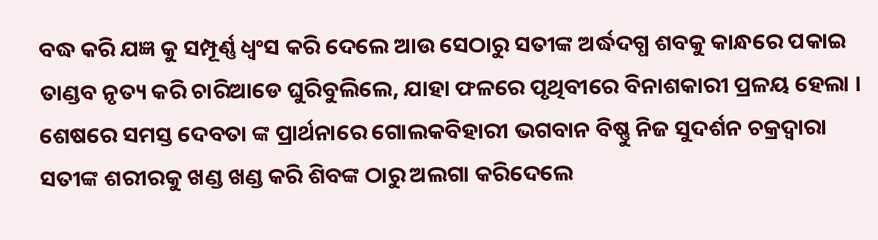ବଦ୍ଧ କରି ଯଜ୍ଞ କୁ ସମ୍ପୂର୍ଣ୍ଣ ଧ୍ୱଂସ କରି ଦେଲେ ଆଉ ସେଠାରୁ ସତୀଙ୍କ ଅର୍ଦ୍ଧଦଗ୍ଧ ଶବକୁ କାନ୍ଧରେ ପକାଇ ତାଣ୍ଡବ ନୃତ୍ୟ କରି ଚାରିଆଡେ ଘୁରିବୁଲିଲେ, ଯାହା ଫଳରେ ପୃଥିବୀରେ ବିନାଶକାରୀ ପ୍ରଳୟ ହେଲା । ଶେଷରେ ସମସ୍ତ ଦେବତା ଙ୍କ ପ୍ରାର୍ଥନାରେ ଗୋଲକବିହାରୀ ଭଗବାନ ବିଷ୍ଣୁ ନିଜ ସୁଦର୍ଶନ ଚକ୍ରଦ୍ୱାରା ସତୀଙ୍କ ଶରୀରକୁ ଖଣ୍ଡ ଖଣ୍ଡ କରି ଶିବଙ୍କ ଠାରୁ ଅଲଗା କରିଦେଲେ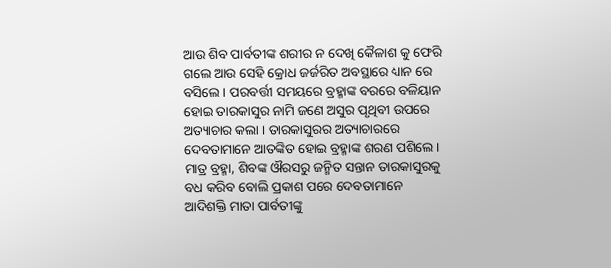ଆଉ ଶିବ ପାର୍ବତୀଙ୍କ ଶରୀର ନ ଦେଖି କୈଳାଶ କୁ ଫେରି ଗଲେ ଆଉ ସେହି କ୍ରୋଧ ଜର୍ଜରିତ ଅବସ୍ଥାରେ ଧ୍ୟାନ ରେ ବସିଲେ । ପରବର୍ତ୍ତୀ ସମୟରେ ବ୍ରହ୍ମାଙ୍କ ବରରେ ବଳିୟାନ ହୋଇ ତାରକାସୁର ନାମି ଜଣେ ଅସୁର ପୃଥିବୀ ଉପରେ ଅତ୍ୟାଚାର କଲା । ତାରକାସୁରର ଅତ୍ୟାଚାରରେ ଦେବତାମାନେ ଆତଙ୍କିତ ହୋଇ ବ୍ରହ୍ମାଙ୍କ ଶରଣ ପଶିଲେ ।
ମାତ୍ର ବ୍ରହ୍ମା, ଶିବଙ୍କ ଔରସରୁ ଜନ୍ମିତ ସନ୍ତାନ ତାରକାସୁରକୁ ବଧ କରିବ ବୋଲି ପ୍ରକାଶ ପରେ ଦେବତାମାନେ ଆଦିଶକ୍ତି ମାତା ପାର୍ବତୀଙ୍କୁ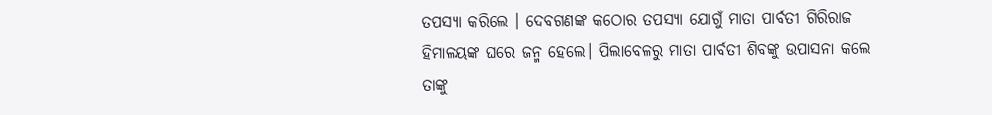ତପସ୍ୟା କରିଲେ । ଦେବଗଣଙ୍କ କଠୋର ତପସ୍ୟା ଯୋଗୁଁ ମାତା ପାର୍ବତୀ ଗିରିରାଜ ହିମାଳୟଙ୍କ ଘରେ ଜନ୍ମ ହେଲେ। ପିଲାବେଳରୁ ମାତା ପାର୍ବତୀ ଶିବଙ୍କୁ ଉପାସନା କଲେ ତାଙ୍କୁ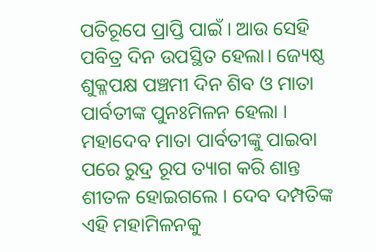ପତିରୂପେ ପ୍ରାପ୍ତି ପାଇଁ । ଆଉ ସେହି ପବିତ୍ର ଦିନ ଉପସ୍ଥିତ ହେଲା। ଜ୍ୟେଷ୍ଠ ଶୁକ୍ଳପକ୍ଷ ପଞ୍ଚମୀ ଦିନ ଶିବ ଓ ମାତା ପାର୍ବତୀଙ୍କ ପୁନଃମିଳନ ହେଲା । ମହାଦେବ ମାତା ପାର୍ବତୀଙ୍କୁ ପାଇବା ପରେ ରୁଦ୍ର ରୂପ ତ୍ୟାଗ କରି ଶାନ୍ତ ଶୀତଳ ହୋଇଗଲେ । ଦେବ ଦମ୍ପତିଙ୍କ ଏହି ମହାମିଳନକୁ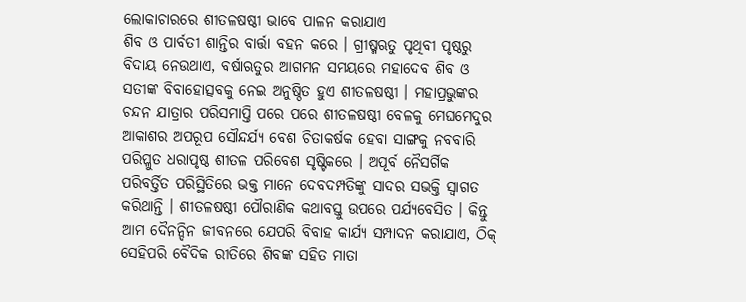ଲୋକାଚାରରେ ଶୀତଳଷଷ୍ଠୀ ଭାବେ ପାଳନ କରାଯାଏ
ଶିବ ଓ ପାର୍ବତୀ ଶାନ୍ତିର ବାର୍ତ୍ତା ବହନ କରେ । ଗ୍ରୀଷ୍ମଋତୁ ପୃଥିବୀ ପୃଷ୍ଠରୁ ବିଦାୟ ନେଉଥାଏ, ବର୍ଷାଋତୁର ଆଗମନ ସମୟରେ ମହାଦେବ ଶିବ ଓ ସତୀଙ୍କ ବିବାହୋତ୍ସବକୁ ନେଇ ଅନୁଷ୍ଠିତ ହୁଏ ଶୀତଳଷଷ୍ଠୀ । ମହାପ୍ରଭୁଙ୍କର ଚନ୍ଦନ ଯାତ୍ରାର ପରିସମାପ୍ତି ପରେ ପରେ ଶୀତଳଷଷ୍ଠୀ ବେଳକୁ ମେଘମେଦୁର ଆକାଶର ଅପରୂପ ସୌନ୍ଦର୍ଯ୍ୟ ବେଶ ଚିତାକର୍ଷକ ହେବା ସାଙ୍ଗକୁ ନବବାରି ପରିପ୍ଳୁତ ଧରାପୃଷ୍ଠ ଶୀତଳ ପରିବେଶ ସୃଷ୍ଟିକରେ । ଅପୂର୍ବ ନୈସର୍ଗିକ ପରିବର୍ତ୍ତିତ ପରିସ୍ଥିତିରେ ଭକ୍ତ ମାନେ ଦେବଦମ୍ପତିଙ୍କୁ ସାଦର ସଭକ୍ତି ସ୍ୱାଗତ କରିଥାନ୍ତି । ଶୀତଳଷଷ୍ଠୀ ପୌରାଣିକ କଥାବସ୍ତୁ ଉପରେ ପର୍ଯ୍ୟବେସିତ । କିନ୍ତୁ ଆମ ଦୈନନ୍ଦିନ ଜୀବନରେ ଯେପରି ବିବାହ କାର୍ଯ୍ୟ ସମ୍ପାଦନ କରାଯାଏ, ଠିକ୍ ସେହିପରି ବୈଦିକ ରୀତିରେ ଶିବଙ୍କ ସହିତ ମାତା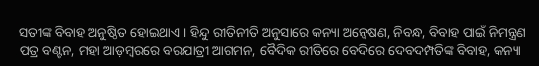ସତୀଙ୍କ ବିବାହ ଅନୁଷ୍ଠିତ ହୋଇଥାଏ । ହିନ୍ଦୁ ରୀତିନୀତି ଅନୁସାରେ କନ୍ୟା ଅନ୍ୱେଷଣ, ନିବନ୍ଧ, ବିବାହ ପାଇଁ ନିମନ୍ତ୍ରଣ ପତ୍ର ବଣ୍ଟନ, ମହା ଆଡ଼ମ୍ବରରେ ବରଯାତ୍ରୀ ଆଗମନ, ବୈଦିକ ରୀତିରେ ବେଦିରେ ଦେବଦମ୍ପତିଙ୍କ ବିବାହ, କନ୍ୟା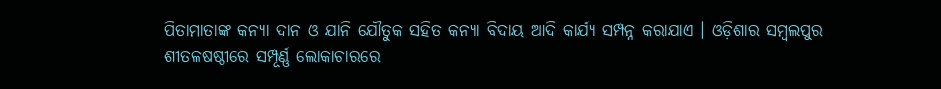ପିତାମାତାଙ୍କ କନ୍ୟା ଦାନ ଓ ଯାନି ଯୌତୁକ ସହିତ କନ୍ୟା ବିଦାୟ ଆଦି କାର୍ଯ୍ୟ ସମ୍ପନ୍ନ କରାଯାଏ । ଓଡ଼ିଶାର ସମ୍ବଲପୁର ଶୀତଳଷଷ୍ଠୀରେ ସମ୍ପୂର୍ଣ୍ଣ ଲୋକାଚାରରେ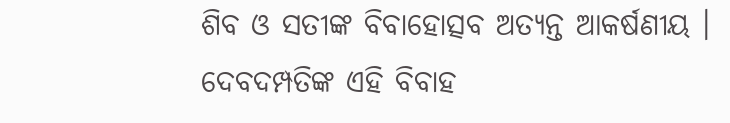ଶିବ ଓ ସତୀଙ୍କ ବିବାହୋତ୍ସବ ଅତ୍ୟନ୍ତ ଆକର୍ଷଣୀୟ । ଦେବଦମ୍ପତିଙ୍କ ଏହି ବିବାହ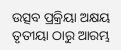ଉତ୍ସବ ପ୍ରକ୍ରିୟା ଅକ୍ଷୟ ତୃତୀୟା ଠାରୁ ଆରମ୍ଭ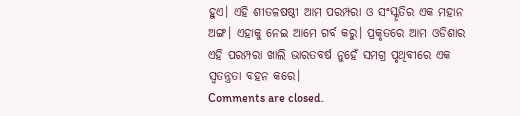ହୁଏ। ଏହି ଶୀତଳଷଷ୍ଠୀ ଆମ ପରମ୍ପରା ଓ ସଂସ୍କୃତିର ଏକ ମହାନ ଅଙ୍ଗ। ଏହାକୁ ନେଇ ଆମେ ଗର୍ବ କରୁ। ପ୍ରକୃତରେ ଆମ ଓଡିଶାର ଏହି ପରମ୍ପରା ଖାଲି ଭାରତବର୍ଷ ନୁହେଁ ସମଗ୍ର ପୃଥିବୀରେ ଏକ ସ୍ଵତନ୍ତ୍ରତା ବହନ କରେ।
Comments are closed.